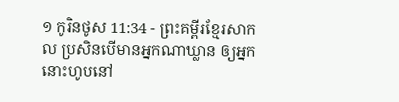១ កូរិនថូស 11:34 - ព្រះគម្ពីរខ្មែរសាកល ប្រសិនបើមានអ្នកណាឃ្លាន ឲ្យអ្នកនោះហូបនៅ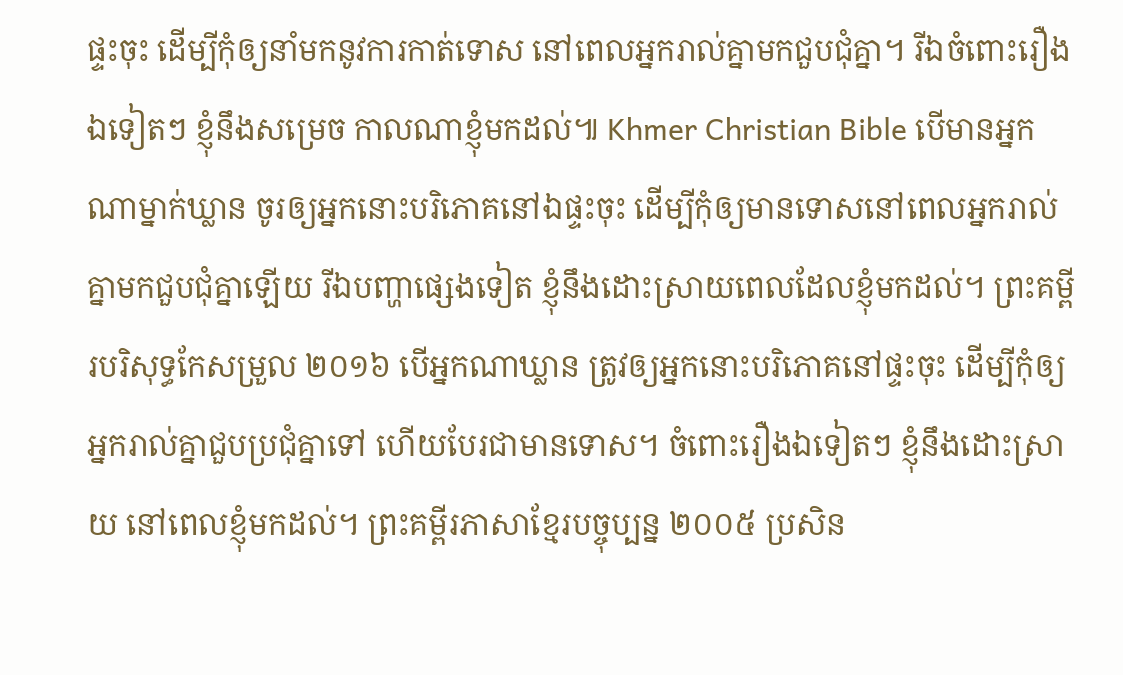ផ្ទះចុះ ដើម្បីកុំឲ្យនាំមកនូវការកាត់ទោស នៅពេលអ្នករាល់គ្នាមកជួបជុំគ្នា។ រីឯចំពោះរឿងឯទៀតៗ ខ្ញុំនឹងសម្រេច កាលណាខ្ញុំមកដល់៕ Khmer Christian Bible បើមានអ្នកណាម្នាក់ឃ្លាន ចូរឲ្យអ្នកនោះបរិភោគនៅឯផ្ទះចុះ ដើម្បីកុំឲ្យមានទោសនៅពេលអ្នករាល់គ្នាមកជួបជុំគ្នាឡើយ រីឯបញ្ហាផ្សេងទៀត ខ្ញុំនឹងដោះស្រាយពេលដែលខ្ញុំមកដល់។ ព្រះគម្ពីរបរិសុទ្ធកែសម្រួល ២០១៦ បើអ្នកណាឃ្លាន ត្រូវឲ្យអ្នកនោះបរិភោគនៅផ្ទះចុះ ដើម្បីកុំឲ្យអ្នករាល់គ្នាជួបប្រជុំគ្នាទៅ ហើយបែរជាមានទោស។ ចំពោះរឿងឯទៀតៗ ខ្ញុំនឹងដោះស្រាយ នៅពេលខ្ញុំមកដល់។ ព្រះគម្ពីរភាសាខ្មែរបច្ចុប្បន្ន ២០០៥ ប្រសិន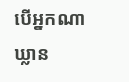បើអ្នកណាឃ្លាន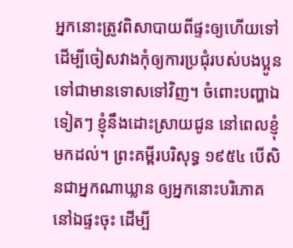អ្នកនោះត្រូវពិសាបាយពីផ្ទះឲ្យហើយទៅ ដើម្បីចៀសវាងកុំឲ្យការប្រជុំរបស់បងប្អូន ទៅជាមានទោសទៅវិញ។ ចំពោះបញ្ហាឯទៀតៗ ខ្ញុំនឹងដោះស្រាយជូន នៅពេលខ្ញុំមកដល់។ ព្រះគម្ពីរបរិសុទ្ធ ១៩៥៤ បើសិនជាអ្នកណាឃ្លាន ឲ្យអ្នកនោះបរិភោគនៅឯផ្ទះចុះ ដើម្បី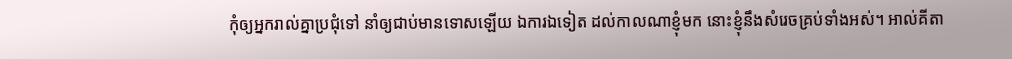កុំឲ្យអ្នករាល់គ្នាប្រជុំទៅ នាំឲ្យជាប់មានទោសឡើយ ឯការឯទៀត ដល់កាលណាខ្ញុំមក នោះខ្ញុំនឹងសំរេចគ្រប់ទាំងអស់។ អាល់គីតា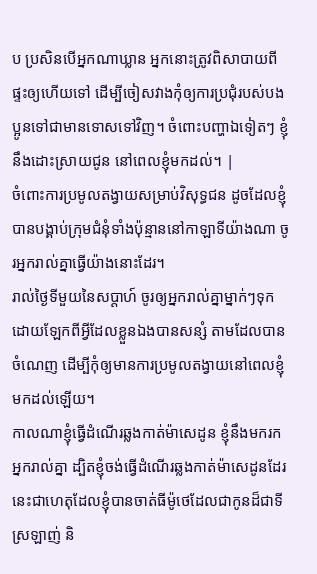ប ប្រសិនបើអ្នកណាឃ្លាន អ្នកនោះត្រូវពិសាបាយពីផ្ទះឲ្យហើយទៅ ដើម្បីចៀសវាងកុំឲ្យការប្រជុំរបស់បងប្អូនទៅជាមានទោសទៅវិញ។ ចំពោះបញ្ហាឯទៀតៗ ខ្ញុំនឹងដោះស្រាយជូន នៅពេលខ្ញុំមកដល់។ |
ចំពោះការប្រមូលតង្វាយសម្រាប់វិសុទ្ធជន ដូចដែលខ្ញុំបានបង្គាប់ក្រុមជំនុំទាំងប៉ុន្មាននៅកាឡាទីយ៉ាងណា ចូរអ្នករាល់គ្នាធ្វើយ៉ាងនោះដែរ។
រាល់ថ្ងៃទីមួយនៃសប្ដាហ៍ ចូរឲ្យអ្នករាល់គ្នាម្នាក់ៗទុកដោយឡែកពីអ្វីដែលខ្លួនឯងបានសន្សំ តាមដែលបានចំណេញ ដើម្បីកុំឲ្យមានការប្រមូលតង្វាយនៅពេលខ្ញុំមកដល់ឡើយ។
កាលណាខ្ញុំធ្វើដំណើរឆ្លងកាត់ម៉ាសេដូន ខ្ញុំនឹងមករកអ្នករាល់គ្នា ដ្បិតខ្ញុំចង់ធ្វើដំណើរឆ្លងកាត់ម៉ាសេដូនដែរ
នេះជាហេតុដែលខ្ញុំបានចាត់ធីម៉ូថេដែលជាកូនដ៏ជាទីស្រឡាញ់ និ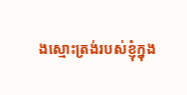ងស្មោះត្រង់របស់ខ្ញុំក្នុង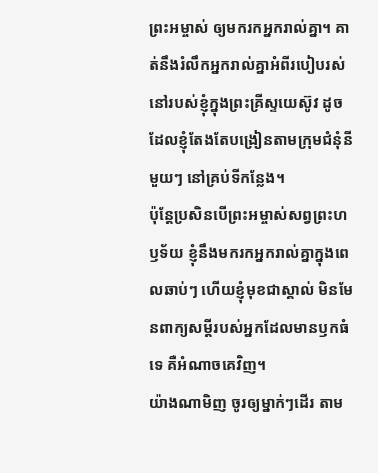ព្រះអម្ចាស់ ឲ្យមករកអ្នករាល់គ្នា។ គាត់នឹងរំលឹកអ្នករាល់គ្នាអំពីរបៀបរស់នៅរបស់ខ្ញុំក្នុងព្រះគ្រីស្ទយេស៊ូវ ដូចដែលខ្ញុំតែងតែបង្រៀនតាមក្រុមជំនុំនីមួយៗ នៅគ្រប់ទីកន្លែង។
ប៉ុន្តែប្រសិនបើព្រះអម្ចាស់សព្វព្រះហឫទ័យ ខ្ញុំនឹងមករកអ្នករាល់គ្នាក្នុងពេលឆាប់ៗ ហើយខ្ញុំមុខជាស្គាល់ មិនមែនពាក្យសម្ដីរបស់អ្នកដែលមានឫកធំទេ គឺអំណាចគេវិញ។
យ៉ាងណាមិញ ចូរឲ្យម្នាក់ៗដើរ តាម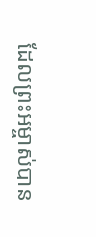ដែលព្រះអម្ចាស់បាន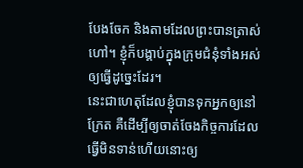បែងចែក និងតាមដែលព្រះបានត្រាស់ហៅ។ ខ្ញុំក៏បង្គាប់ក្នុងក្រុមជំនុំទាំងអស់ឲ្យធ្វើដូច្នេះដែរ។
នេះជាហេតុដែលខ្ញុំបានទុកអ្នកឲ្យនៅក្រែត គឺដើម្បីឲ្យចាត់ចែងកិច្ចការដែលធ្វើមិនទាន់ហើយនោះឲ្យ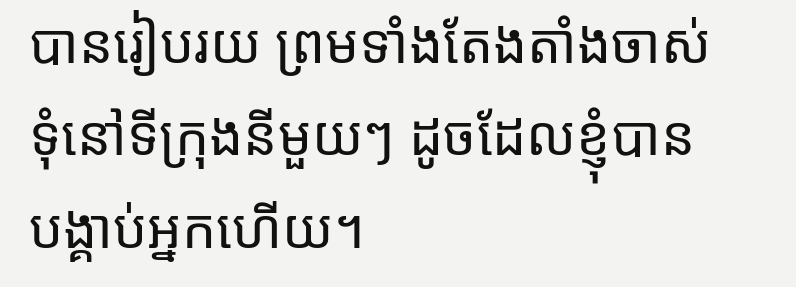បានរៀបរយ ព្រមទាំងតែងតាំងចាស់ទុំនៅទីក្រុងនីមួយៗ ដូចដែលខ្ញុំបានបង្គាប់អ្នកហើយ។